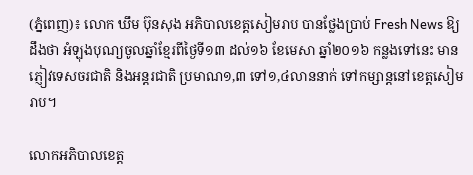(ភ្នំពេញ)៖ លោក ឃឹម ប៊ុនសុង អភិបាលខេត្តសៀមរាប បានថ្លែងប្រាប់ Fresh News ឱ្យដឹងថា អំឡុងបុណ្យចូលឆ្នាំខ្មែរពីថ្ងៃទី១៣ ដល់១៦ ខែមេសា ឆ្នាំ២០១៦ កន្លងទៅនេះ មានភ្ញៀវទេសចរជាតិ និងអន្តរជាតិ ប្រមាណ១,៣ ទៅ១,៤លាននាក់ ទៅកម្សាន្តនៅខេត្តសៀមរាប។

លោកអភិបាលខេត្ត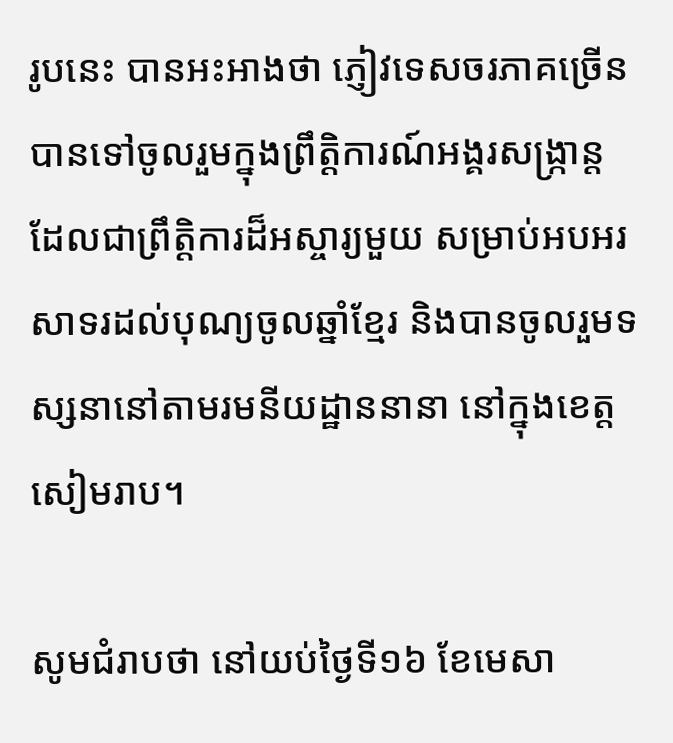រូបនេះ បានអះអាងថា ភ្ញៀវទេសចរភាគច្រើន បានទៅចូលរួមក្នុងព្រឹត្តិការណ៍អង្គរសង្ក្រាន្ត ដែលជាព្រឹត្តិការដ៏អស្ចារ្យមួយ សម្រាប់អបអរសាទរដល់បុណ្យចូលឆ្នាំខ្មែរ និងបានចូលរួមទស្សនានៅតាមរមនីយដ្ឋាននានា នៅក្នុងខេត្តសៀមរាប។

សូមជំរាបថា នៅយប់ថ្ងៃទី១៦ ខែមេសា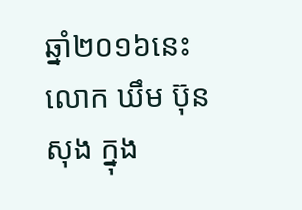ឆ្នាំ២០១៦នេះ លោក ឃឹម ប៊ុនសុង ក្នុង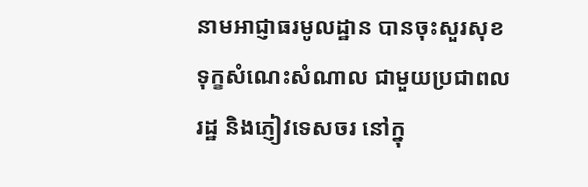នាមអាជ្ញាធរមូលដ្ឋាន បានចុះសួរសុខទុក្ខសំណេះសំណាល ជាមួយប្រជាពលរដ្ឋ និងភ្ញៀវទេសចរ នៅក្នុ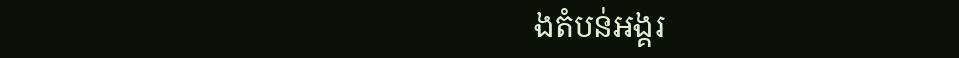ងតំបន់អង្គរ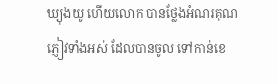ឃ្យុងយូ ហើយលោក បានថ្លែងអំណរគុណភ្ញៀវទាំងអស់ ដែលបានចូល ទៅកាន់ខេ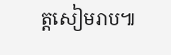ត្តសៀមរាប៕